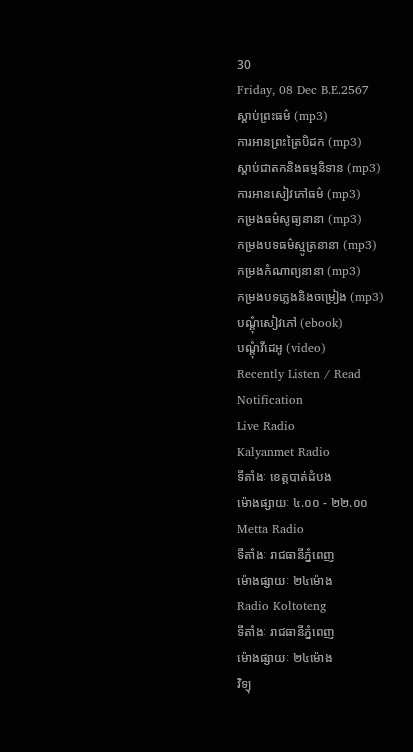30
Friday, 08 Dec B.E.2567
ស្តាប់ព្រះធម៌ (mp3)
ការអានព្រះត្រៃបិដក (mp3)
ស្តាប់ជាតកនិងធម្មនិទាន (mp3)
ការអានសៀវភៅធម៌ (mp3)
កម្រងធម៌សូធ្យនានា (mp3)
កម្រងបទធម៌ស្មូត្រនានា (mp3)
កម្រងកំណាព្យនានា (mp3)
កម្រងបទភ្លេងនិងចម្រៀង (mp3)
បណ្តុំសៀវភៅ (ebook)
បណ្តុំវីដេអូ (video)
Recently Listen / Read
Notification
Live Radio
Kalyanmet Radio
ទីតាំងៈ ខេត្តបាត់ដំបង
ម៉ោងផ្សាយៈ ៤.០០ - ២២.០០
Metta Radio
ទីតាំងៈ រាជធានីភ្នំពេញ
ម៉ោងផ្សាយៈ ២៤ម៉ោង
Radio Koltoteng
ទីតាំងៈ រាជធានីភ្នំពេញ
ម៉ោងផ្សាយៈ ២៤ម៉ោង
វិទ្យុ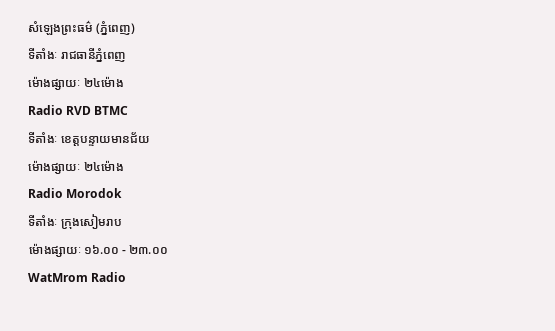សំឡេងព្រះធម៌ (ភ្នំពេញ)
ទីតាំងៈ រាជធានីភ្នំពេញ
ម៉ោងផ្សាយៈ ២៤ម៉ោង
Radio RVD BTMC
ទីតាំងៈ ខេត្តបន្ទាយមានជ័យ
ម៉ោងផ្សាយៈ ២៤ម៉ោង
Radio Morodok
ទីតាំងៈ ក្រុងសៀមរាប
ម៉ោងផ្សាយៈ ១៦.០០ - ២៣.០០
WatMrom Radio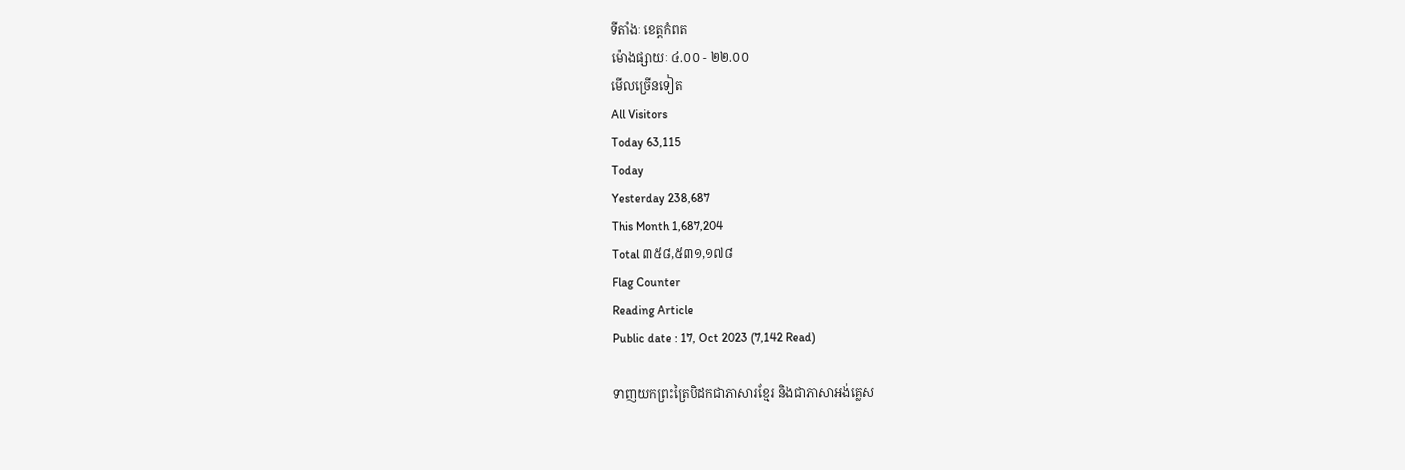ទីតាំងៈ ខេត្តកំពត
ម៉ោងផ្សាយៈ ៤.០០ - ២២.០០
មើលច្រើនទៀត
All Visitors
Today 63,115
Today
Yesterday 238,687
This Month 1,687,204
Total ៣៥៨,៥៣១,១៧៨
Flag Counter
Reading Article
Public date : 17, Oct 2023 (7,142 Read)

ទាញយកព្រះត្រៃបិដកជាភាសារខ្មែរ និងជាភាសាអង់គ្លេស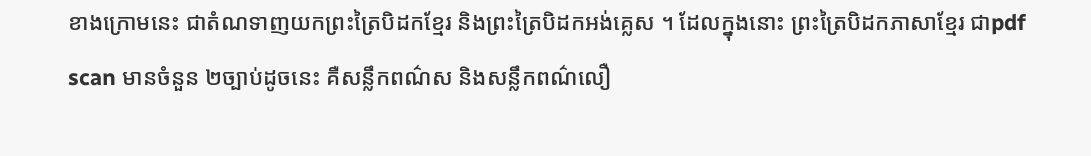ខាងក្រោមនេះ ជាតំណទាញយកព្រះត្រៃបិដកខ្មែរ និងព្រះត្រៃបិដកអង់គ្លេស ។ ដែលក្នុងនោះ ព្រះត្រៃបិដកភាសាខ្មែរ ជាpdf scan មានចំនួន ២ច្បាប់ដូចនេះ គឺសន្លឹកពណ៌ស និងសន្លឹកពណ៌លឿ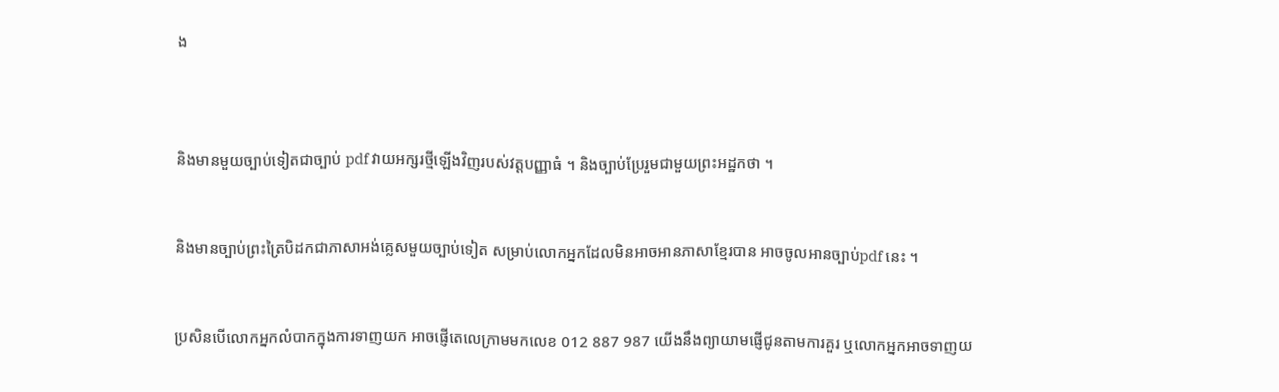ង



និងមានមួយច្បាប់ទៀតជាច្បាប់ pdf វាយអក្សរថ្មីឡើងវិញរបស់វត្តបញ្ញាធំ ។ និងច្បាប់ប្រែរួមជាមួយព្រះអដ្ឋកថា ។


និងមានច្បាប់ព្រះត្រៃបិដកជាភាសាអង់គ្លេសមួយច្បាប់ទៀត សម្រាប់លោកអ្នកដែលមិនអាចអានភាសាខ្មែរបាន អាចចូលអានច្បាប់pdf នេះ ។


ប្រសិនបើលោកអ្នកលំបាកក្នុងការទាញយក អាចផ្ញើតេលេក្រាមមកលេខ 012 887 987 យើងនឹងព្យាយាមផ្ញើជូនតាមការគួរ ឬលោកអ្នកអាចទាញយ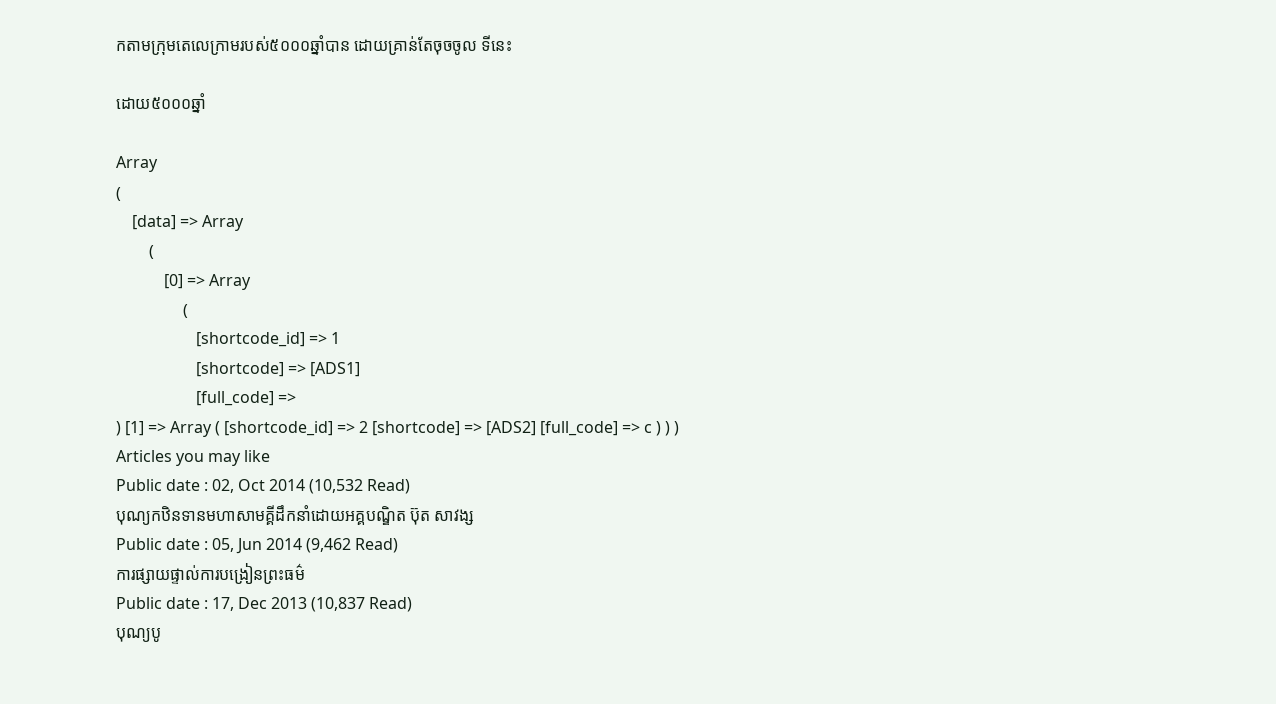កតាមក្រុមតេលេក្រាមរបស់៥០០០ឆ្នាំបាន ដោយគ្រាន់តែចុចចូល ទីនេះ

ដោយ៥០០០ឆ្នាំ

Array
(
    [data] => Array
        (
            [0] => Array
                (
                    [shortcode_id] => 1
                    [shortcode] => [ADS1]
                    [full_code] =>
) [1] => Array ( [shortcode_id] => 2 [shortcode] => [ADS2] [full_code] => c ) ) )
Articles you may like
Public date : 02, Oct 2014 (10,532 Read)
បុណ្យកឋិនទានមហាសាមគ្គីដឹកនាំដោយអគ្គបណ្ឌិត ប៊ុត សាវង្ស
Public date : 05, Jun 2014 (9,462 Read)
ការផ្សាយផ្ទាល់ការបង្រៀនព្រះធម៌
Public date : 17, Dec 2013 (10,837 Read)
បុណ្យបូ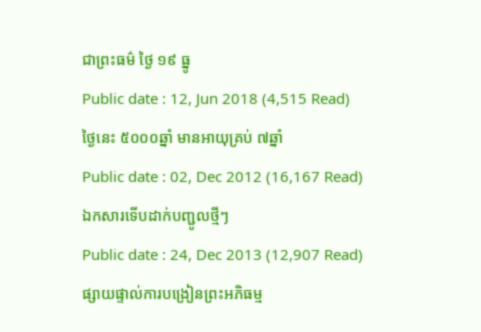ជាព្រះធម៌ ថ្ងៃ ១៩ ធ្នូ
Public date : 12, Jun 2018 (4,515 Read)
ថ្ងៃនេះ ៥០០០ឆ្នាំ មានអាយុគ្រប់ ៧ឆ្នាំ
Public date : 02, Dec 2012 (16,167 Read)
ឯកសារទើបដាក់បញ្ជូលថ្មីៗ
Public date : 24, Dec 2013 (12,907 Read)
ផ្សាយផ្ទាល់ការបង្រៀនព្រះអភិធម្ម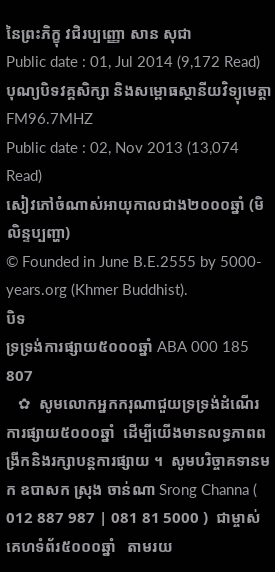នៃព្រះភិក្ខុ វជិរប្បញ្ញោ សាន សុជា
Public date : 01, Jul 2014 (9,172 Read)
បុណ្យបិទវគ្គសិក្សា និងសម្ពោធស្ថានីយវិទ្យុមេត្តា FM96.7MHZ
Public date : 02, Nov 2013 (13,074 Read)
សៀវភៅចំណាស់អាយុកាលជាង២០០០ឆ្នាំ (មិលិន្ទប្បញ្ហា)
© Founded in June B.E.2555 by 5000-years.org (Khmer Buddhist).
បិទ
ទ្រទ្រង់ការផ្សាយ៥០០០ឆ្នាំ ABA 000 185 807
   ✿  សូមលោកអ្នកករុណាជួយទ្រទ្រង់ដំណើរការផ្សាយ៥០០០ឆ្នាំ  ដើម្បីយើងមានលទ្ធភាពពង្រីកនិងរក្សាបន្តការផ្សាយ ។  សូមបរិច្ចាគទានមក ឧបាសក ស្រុង ចាន់ណា Srong Channa ( 012 887 987 | 081 81 5000 )  ជាម្ចាស់គេហទំព័រ៥០០០ឆ្នាំ   តាមរយ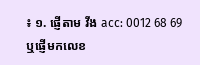៖ ១. ផ្ញើតាម វីង acc: 0012 68 69  ឬផ្ញើមកលេខ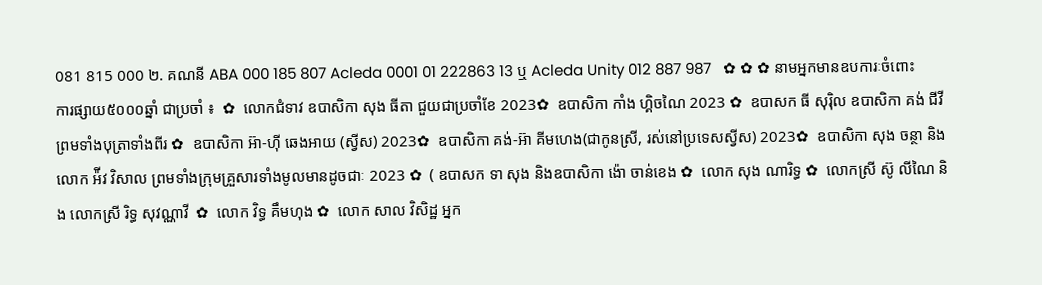081 815 000 ២. គណនី ABA 000 185 807 Acleda 0001 01 222863 13 ឬ Acleda Unity 012 887 987   ✿ ✿ ✿ នាមអ្នកមានឧបការៈចំពោះការផ្សាយ៥០០០ឆ្នាំ ជាប្រចាំ ៖  ✿  លោកជំទាវ ឧបាសិកា សុង ធីតា ជួយជាប្រចាំខែ 2023✿  ឧបាសិកា កាំង ហ្គិចណៃ 2023 ✿  ឧបាសក ធី សុរ៉ិល ឧបាសិកា គង់ ជីវី ព្រមទាំងបុត្រាទាំងពីរ ✿  ឧបាសិកា អ៊ា-ហុី ឆេងអាយ (ស្វីស) 2023✿  ឧបាសិកា គង់-អ៊ា គីមហេង(ជាកូនស្រី, រស់នៅប្រទេសស្វីស) 2023✿  ឧបាសិកា សុង ចន្ថា និង លោក អ៉ីវ វិសាល ព្រមទាំងក្រុមគ្រួសារទាំងមូលមានដូចជាៈ 2023 ✿  ( ឧបាសក ទា សុង និងឧបាសិកា ង៉ោ ចាន់ខេង ✿  លោក សុង ណារិទ្ធ ✿  លោកស្រី ស៊ូ លីណៃ និង លោកស្រី រិទ្ធ សុវណ្ណាវី  ✿  លោក វិទ្ធ គឹមហុង ✿  លោក សាល វិសិដ្ឋ អ្នក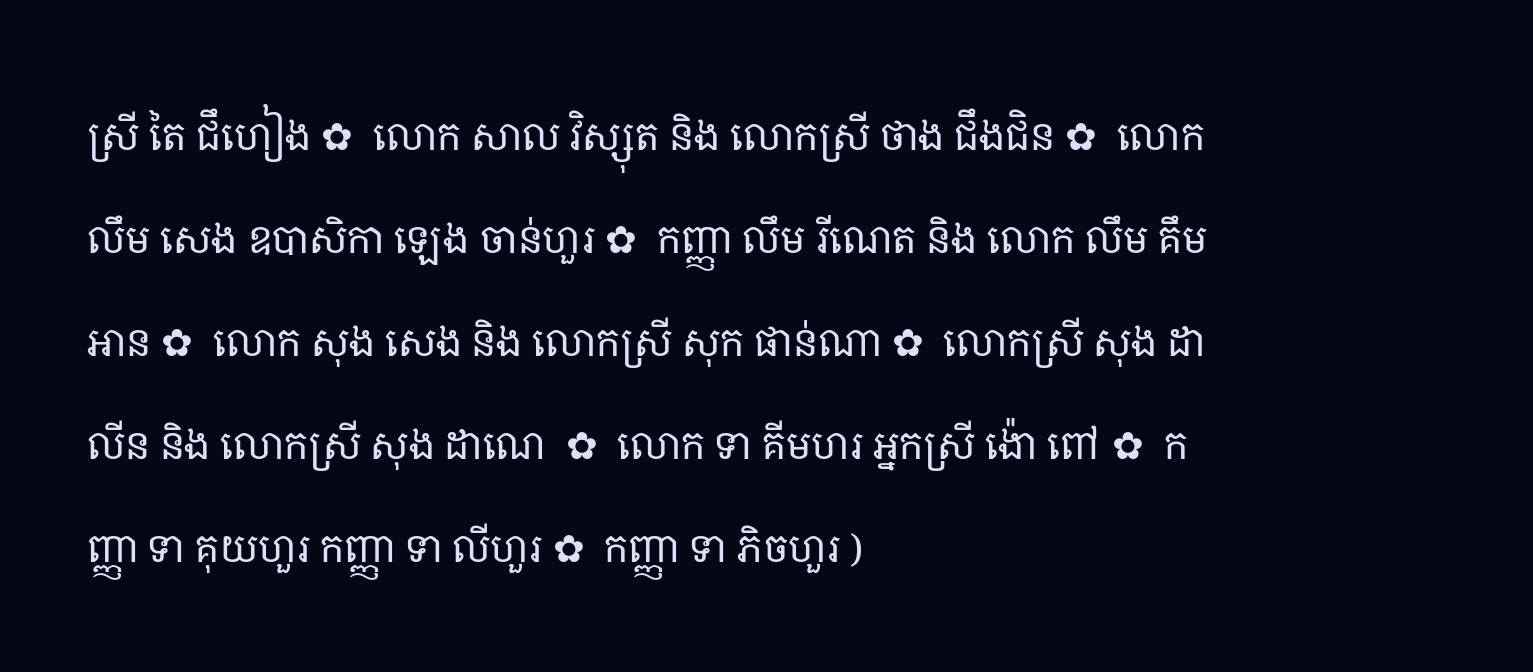ស្រី តៃ ជឹហៀង ✿  លោក សាល វិស្សុត និង លោកស្រី ថាង ជឹងជិន ✿  លោក លឹម សេង ឧបាសិកា ឡេង ចាន់ហួរ ✿  កញ្ញា លឹម រីណេត និង លោក លឹម គឹមអាន ✿  លោក សុង សេង និង លោកស្រី សុក ផាន់ណា ✿  លោកស្រី សុង ដាលីន និង លោកស្រី សុង ដាណេ  ✿  លោក ទា គីមហរ អ្នកស្រី ង៉ោ ពៅ ✿  កញ្ញា ទា គុយហួរ កញ្ញា ទា លីហួរ ✿  កញ្ញា ទា ភិចហួរ )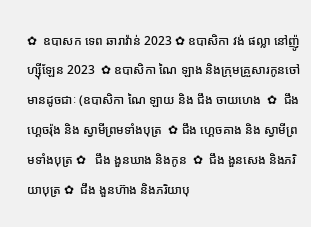✿  ឧបាសក ទេព ឆារាវ៉ាន់ 2023 ✿ ឧបាសិកា វង់ ផល្លា នៅញ៉ូហ្ស៊ីឡែន 2023  ✿ ឧបាសិកា ណៃ ឡាង និងក្រុមគ្រួសារកូនចៅ មានដូចជាៈ (ឧបាសិកា ណៃ ឡាយ និង ជឹង ចាយហេង  ✿  ជឹង ហ្គេចរ៉ុង និង ស្វាមីព្រមទាំងបុត្រ  ✿ ជឹង ហ្គេចគាង និង ស្វាមីព្រមទាំងបុត្រ ✿   ជឹង ងួនឃាង និងកូន  ✿  ជឹង ងួនសេង និងភរិយាបុត្រ ✿  ជឹង ងួនហ៊ាង និងភរិយាបុ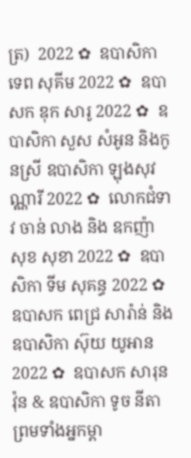ត្រ)  2022 ✿  ឧបាសិកា ទេព សុគីម 2022 ✿  ឧបាសក ឌុក សារូ 2022 ✿  ឧបាសិកា សួស សំអូន និងកូនស្រី ឧបាសិកា ឡុងសុវណ្ណារី 2022 ✿  លោកជំទាវ ចាន់ លាង និង ឧកញ៉ា សុខ សុខា 2022 ✿  ឧបាសិកា ទីម សុគន្ធ 2022 ✿   ឧបាសក ពេជ្រ សារ៉ាន់ និង ឧបាសិកា ស៊ុយ យូអាន 2022 ✿  ឧបាសក សារុន វ៉ុន & ឧបាសិកា ទូច នីតា ព្រមទាំងអ្នកម្តា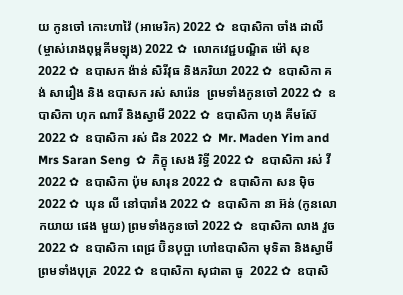យ កូនចៅ កោះហាវ៉ៃ (អាមេរិក) 2022 ✿  ឧបាសិកា ចាំង ដាលី (ម្ចាស់រោងពុម្ពគីមឡុង) 2022 ✿  លោកវេជ្ជបណ្ឌិត ម៉ៅ សុខ 2022 ✿  ឧបាសក ង៉ាន់ សិរីវុធ និងភរិយា 2022 ✿  ឧបាសិកា គង់ សារឿង និង ឧបាសក រស់ សារ៉េន  ព្រមទាំងកូនចៅ 2022 ✿  ឧបាសិកា ហុក ណារី និងស្វាមី 2022 ✿  ឧបាសិកា ហុង គីមស៊ែ 2022 ✿  ឧបាសិកា រស់ ជិន 2022 ✿  Mr. Maden Yim and Mrs Saran Seng  ✿  ភិក្ខុ សេង រិទ្ធី 2022 ✿  ឧបាសិកា រស់ វី 2022 ✿  ឧបាសិកា ប៉ុម សារុន 2022 ✿  ឧបាសិកា សន ម៉ិច 2022 ✿  ឃុន លី នៅបារាំង 2022 ✿  ឧបាសិកា នា អ៊ន់ (កូនលោកយាយ ផេង មួយ) ព្រមទាំងកូនចៅ 2022 ✿  ឧបាសិកា លាង វួច  2022 ✿  ឧបាសិកា ពេជ្រ ប៊ិនបុប្ផា ហៅឧបាសិកា មុទិតា និងស្វាមី ព្រមទាំងបុត្រ  2022 ✿  ឧបាសិកា សុជាតា ធូ  2022 ✿  ឧបាសិ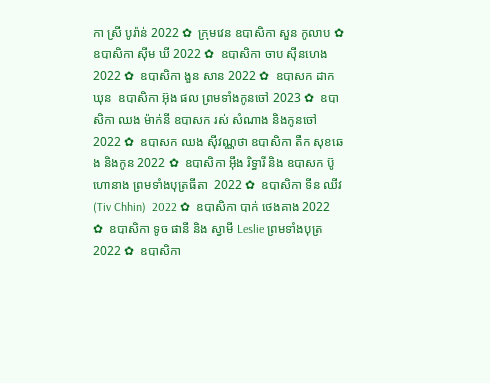កា ស្រី បូរ៉ាន់ 2022 ✿  ក្រុមវេន ឧបាសិកា សួន កូលាប ✿  ឧបាសិកា ស៊ីម ឃី 2022 ✿  ឧបាសិកា ចាប ស៊ីនហេង 2022 ✿  ឧបាសិកា ងួន សាន 2022 ✿  ឧបាសក ដាក ឃុន  ឧបាសិកា អ៊ុង ផល ព្រមទាំងកូនចៅ 2023 ✿  ឧបាសិកា ឈង ម៉ាក់នី ឧបាសក រស់ សំណាង និងកូនចៅ  2022 ✿  ឧបាសក ឈង សុីវណ្ណថា ឧបាសិកា តឺក សុខឆេង និងកូន 2022 ✿  ឧបាសិកា អុឹង រិទ្ធារី និង ឧបាសក ប៊ូ ហោនាង ព្រមទាំងបុត្រធីតា  2022 ✿  ឧបាសិកា ទីន ឈីវ (Tiv Chhin)  2022 ✿  ឧបាសិកា បាក់ ថេងគាង 2022 ✿  ឧបាសិកា ទូច ផានី និង ស្វាមី Leslie ព្រមទាំងបុត្រ  2022 ✿  ឧបាសិកា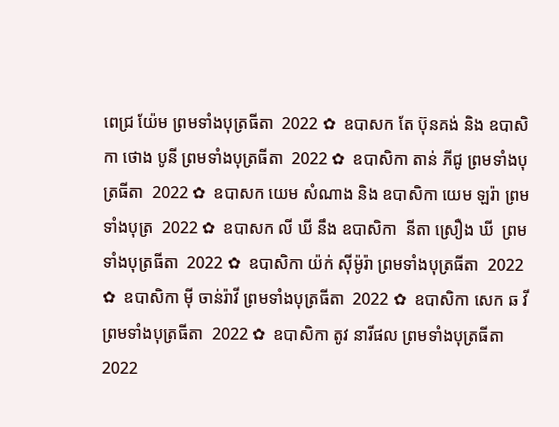ពេជ្រ យ៉ែម ព្រមទាំងបុត្រធីតា  2022 ✿  ឧបាសក តែ ប៊ុនគង់ និង ឧបាសិកា ថោង បូនី ព្រមទាំងបុត្រធីតា  2022 ✿  ឧបាសិកា តាន់ ភីជូ ព្រមទាំងបុត្រធីតា  2022 ✿  ឧបាសក យេម សំណាង និង ឧបាសិកា យេម ឡរ៉ា ព្រមទាំងបុត្រ  2022 ✿  ឧបាសក លី ឃី នឹង ឧបាសិកា  នីតា ស្រឿង ឃី  ព្រមទាំងបុត្រធីតា  2022 ✿  ឧបាសិកា យ៉ក់ សុីម៉ូរ៉ា ព្រមទាំងបុត្រធីតា  2022 ✿  ឧបាសិកា មុី ចាន់រ៉ាវី ព្រមទាំងបុត្រធីតា  2022 ✿  ឧបាសិកា សេក ឆ វី ព្រមទាំងបុត្រធីតា  2022 ✿  ឧបាសិកា តូវ នារីផល ព្រមទាំងបុត្រធីតា  2022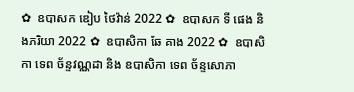✿  ឧបាសក ឌៀប ថៃវ៉ាន់ 2022 ✿  ឧបាសក ទី ផេង និងភរិយា 2022 ✿  ឧបាសិកា ឆែ គាង 2022 ✿  ឧបាសិកា ទេព ច័ន្ទវណ្ណដា និង ឧបាសិកា ទេព ច័ន្ទសោភា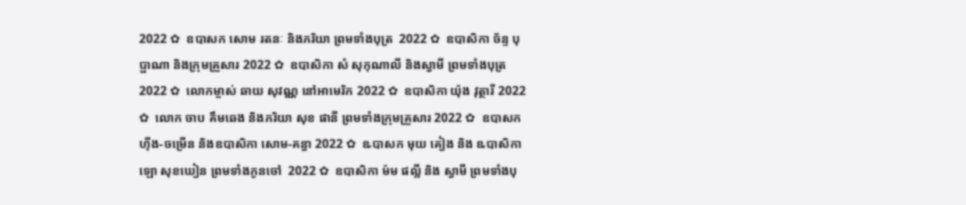2022 ✿  ឧបាសក សោម រតនៈ និងភរិយា ព្រមទាំងបុត្រ  2022 ✿  ឧបាសិកា ច័ន្ទ បុប្ផាណា និងក្រុមគ្រួសារ 2022 ✿  ឧបាសិកា សំ សុកុណាលី និងស្វាមី ព្រមទាំងបុត្រ  2022 ✿  លោកម្ចាស់ ឆាយ សុវណ្ណ នៅអាមេរិក 2022 ✿  ឧបាសិកា យ៉ុង វុត្ថារី 2022 ✿  លោក ចាប គឹមឆេង និងភរិយា សុខ ផានី ព្រមទាំងក្រុមគ្រួសារ 2022 ✿  ឧបាសក ហ៊ីង-ចម្រើន និងឧបាសិកា សោម-គន្ធា 2022 ✿  ឩបាសក មុយ គៀង និង ឩបាសិកា ឡោ សុខឃៀន ព្រមទាំងកូនចៅ  2022 ✿  ឧបាសិកា ម៉ម ផល្លី និង ស្វាមី ព្រមទាំងបុ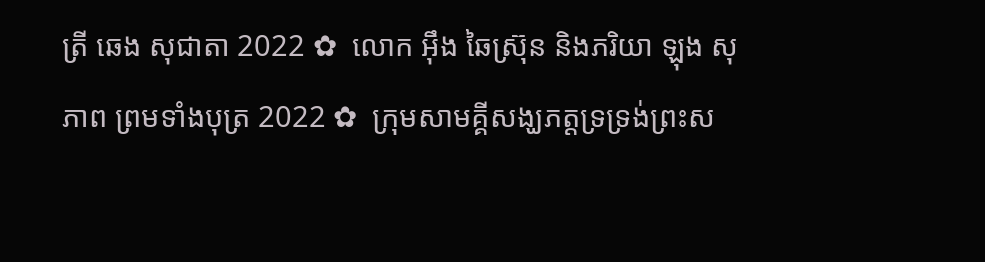ត្រី ឆេង សុជាតា 2022 ✿  លោក អ៊ឹង ឆៃស្រ៊ុន និងភរិយា ឡុង សុភាព ព្រមទាំងបុត្រ 2022 ✿  ក្រុមសាមគ្គីសង្ឃភត្តទ្រទ្រង់ព្រះស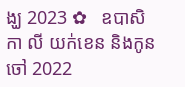ង្ឃ 2023 ✿   ឧបាសិកា លី យក់ខេន និងកូនចៅ 2022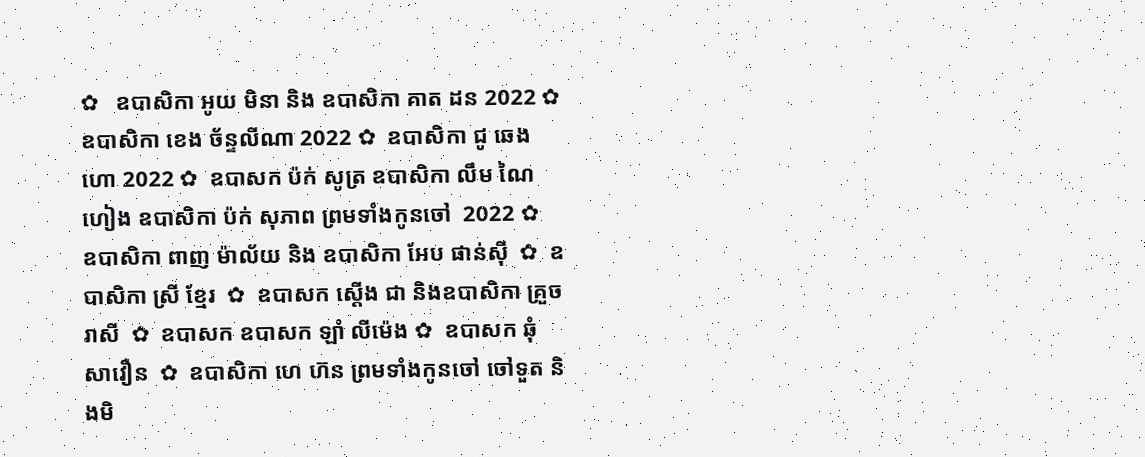✿   ឧបាសិកា អូយ មិនា និង ឧបាសិកា គាត ដន 2022 ✿  ឧបាសិកា ខេង ច័ន្ទលីណា 2022 ✿  ឧបាសិកា ជូ ឆេងហោ 2022 ✿  ឧបាសក ប៉ក់ សូត្រ ឧបាសិកា លឹម ណៃហៀង ឧបាសិកា ប៉ក់ សុភាព ព្រមទាំងកូនចៅ  2022 ✿  ឧបាសិកា ពាញ ម៉ាល័យ និង ឧបាសិកា អែប ផាន់ស៊ី  ✿  ឧបាសិកា ស្រី ខ្មែរ  ✿  ឧបាសក ស្តើង ជា និងឧបាសិកា គ្រួច រាសី  ✿  ឧបាសក ឧបាសក ឡាំ លីម៉េង ✿  ឧបាសក ឆុំ សាវឿន  ✿  ឧបាសិកា ហេ ហ៊ន ព្រមទាំងកូនចៅ ចៅទួត និងមិ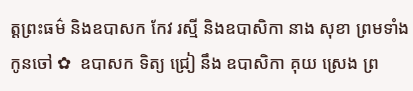ត្តព្រះធម៌ និងឧបាសក កែវ រស្មី និងឧបាសិកា នាង សុខា ព្រមទាំងកូនចៅ ✿  ឧបាសក ទិត្យ ជ្រៀ នឹង ឧបាសិកា គុយ ស្រេង ព្រ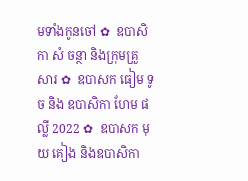មទាំងកូនចៅ ✿  ឧបាសិកា សំ ចន្ថា និងក្រុមគ្រួសារ ✿  ឧបាសក ធៀម ទូច និង ឧបាសិកា ហែម ផល្លី 2022 ✿  ឧបាសក មុយ គៀង និងឧបាសិកា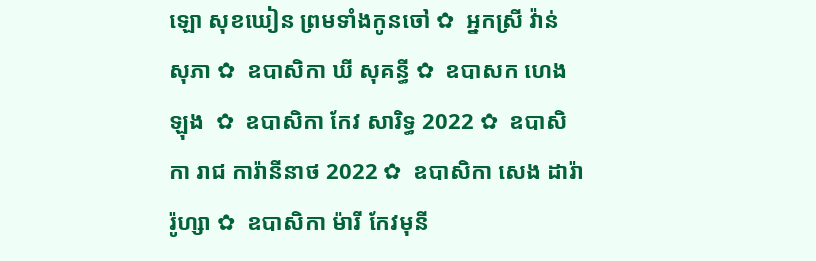ឡោ សុខឃៀន ព្រមទាំងកូនចៅ ✿  អ្នកស្រី វ៉ាន់ សុភា ✿  ឧបាសិកា ឃី សុគន្ធី ✿  ឧបាសក ហេង ឡុង  ✿  ឧបាសិកា កែវ សារិទ្ធ 2022 ✿  ឧបាសិកា រាជ ការ៉ានីនាថ 2022 ✿  ឧបាសិកា សេង ដារ៉ារ៉ូហ្សា ✿  ឧបាសិកា ម៉ារី កែវមុនី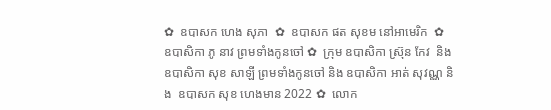✿  ឧបាសក ហេង សុភា  ✿  ឧបាសក ផត សុខម នៅអាមេរិក  ✿  ឧបាសិកា ភូ នាវ ព្រមទាំងកូនចៅ ✿  ក្រុម ឧបាសិកា ស្រ៊ុន កែវ  និង ឧបាសិកា សុខ សាឡី ព្រមទាំងកូនចៅ និង ឧបាសិកា អាត់ សុវណ្ណ និង  ឧបាសក សុខ ហេងមាន 2022 ✿  លោក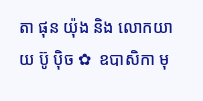តា ផុន យ៉ុង និង លោកយាយ ប៊ូ ប៉ិច ✿  ឧបាសិកា មុ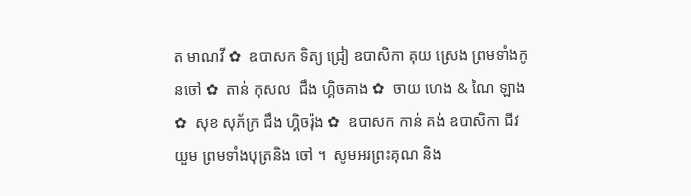ត មាណវី ✿  ឧបាសក ទិត្យ ជ្រៀ ឧបាសិកា គុយ ស្រេង ព្រមទាំងកូនចៅ ✿  តាន់ កុសល  ជឹង ហ្គិចគាង ✿  ចាយ ហេង & ណៃ ឡាង ✿  សុខ សុភ័ក្រ ជឹង ហ្គិចរ៉ុង ✿  ឧបាសក កាន់ គង់ ឧបាសិកា ជីវ យួម ព្រមទាំងបុត្រនិង ចៅ ។  សូមអរព្រះគុណ និង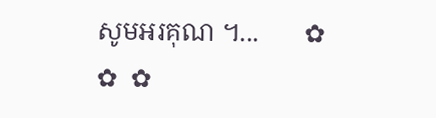សូមអរគុណ ។...       ✿  ✿  ✿